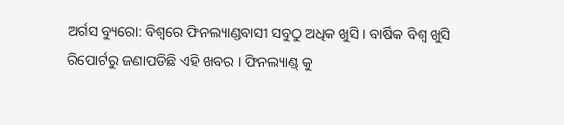ଅର୍ଗସ ବ୍ୟୁରୋ: ବିଶ୍ୱରେ ଫିନଲ୍ୟାଣ୍ଡବାସୀ ସବୁଠୁ ଅଧିକ ଖୁସି । ବାର୍ଷିକ ବିଶ୍ୱ ଖୁସି ରିପୋର୍ଟରୁ ଜଣାପଡିଛି ଏହି ଖବର । ଫିନଲ୍ୟାଣ୍ଡ୍ କୁ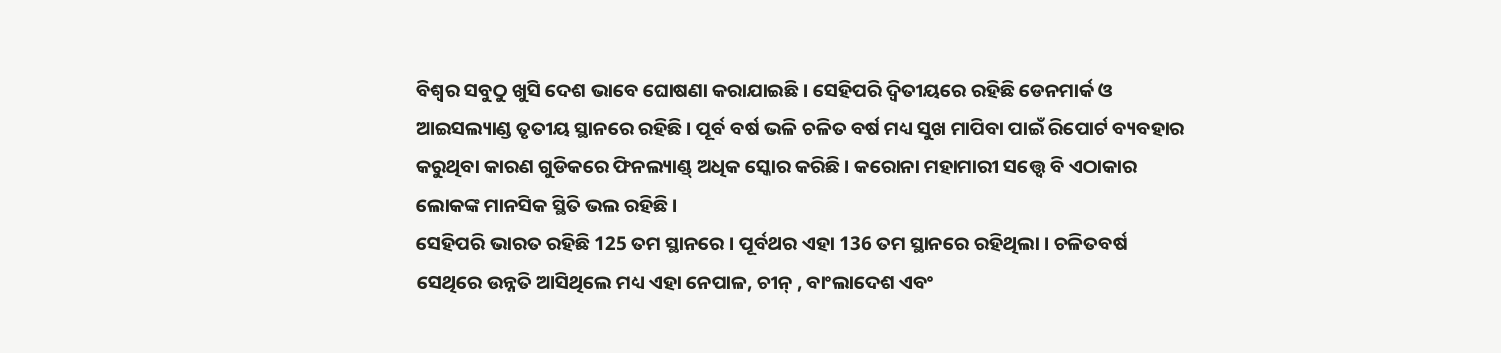ବିଶ୍ୱର ସବୁଠୁ ଖୁସି ଦେଶ ଭାବେ ଘୋଷଣା କରାଯାଇଛି । ସେହିପରି ଦ୍ୱିତୀୟରେ ରହିଛି ଡେନମାର୍କ ଓ ଆଇସଲ୍ୟାଣ୍ଡ ତୃତୀୟ ସ୍ଥାନରେ ରହିଛି । ପୂର୍ବ ବର୍ଷ ଭଳି ଚଳିତ ବର୍ଷ ମଧ୍ୟ ସୁଖ ମାପିବା ପାଇଁ ରିପୋର୍ଟ ବ୍ୟବହାର କରୁଥିବା କାରଣ ଗୁଡିକରେ ଫିନଲ୍ୟାଣ୍ଡ୍ ଅଧିକ ସ୍କୋର କରିଛି । କରୋନା ମହାମାରୀ ସତ୍ତ୍ୱେ ବି ଏଠାକାର ଲୋକଙ୍କ ମାନସିକ ସ୍ଥିତି ଭଲ ରହିଛି ।
ସେହିପରି ଭାରତ ରହିଛି 125 ତମ ସ୍ଥାନରେ । ପୂର୍ବଥର ଏହା 136 ତମ ସ୍ଥାନରେ ରହିଥିଲା । ଚଳିତବର୍ଷ ସେଥିରେ ଉନ୍ନତି ଆସିଥିଲେ ମଧ୍ୟ ଏହା ନେପାଳ, ଚୀନ୍ , ବାଂଲାଦେଶ ଏବଂ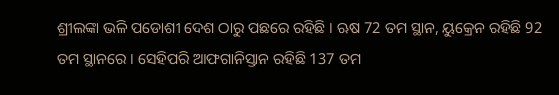ଶ୍ରୀଲଙ୍କା ଭଳି ପଡୋଶୀ ଦେଶ ଠାରୁ ପଛରେ ରହିଛି । ଋଷ 72 ତମ ସ୍ଥାନ, ୟୁକ୍ରେନ ରହିଛି 92 ତମ ସ୍ଥାନରେ । ସେହିପରି ଆଫଗାନିସ୍ତାନ ରହିଛି 137 ତମ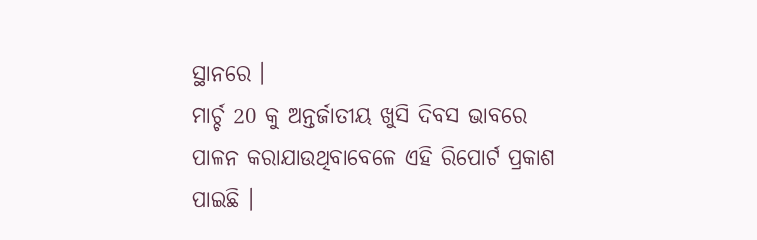ସ୍ଥାନରେ ।
ମାର୍ଚ୍ଚ 20 କୁ ଅନ୍ତର୍ଜାତୀୟ ଖୁସି ଦିବସ ଭାବରେ ପାଳନ କରାଯାଉଥିବାବେଳେ ଏହି ରିପୋର୍ଟ ପ୍ରକାଶ ପାଇଛି ।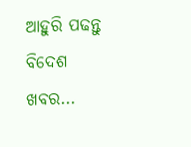ଆହୁରି ପଢନ୍ତୁ ବିଦେଶ ଖବର...